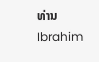ທ່ານ Ibrahim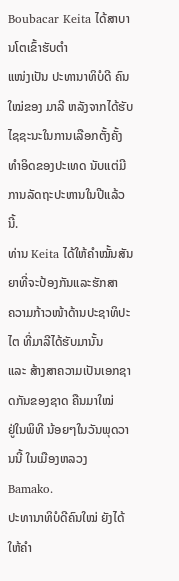Boubacar Keita ໄດ້ສາບານໂຕເຂົ້າຮັບຕໍາ
ແໜ່ງເປັນ ປະທານາທິບໍດີ ຄົນໃໝ່ຂອງ ມາລີ ຫລັງຈາກໄດ້ຮັບ
ໄຊຊະນະໃນການເລືອກຕັ້ງຄັ້ງທໍາອິດຂອງປະເທດ ນັບແຕ່ມີ
ການລັດຖະປະຫານໃນປີແລ້ວນີ້.
ທ່ານ Keita ໄດ້ໃຫ້ຄໍາໝັ້ນສັນຍາທີ່ຈະປ້ອງກັນແລະຮັກສາ
ຄວາມກ້າວໜ້າດ້ານປະຊາທິປະໄຕ ທີ່ມາລີໄດ້ຮັບມານັ້ນ
ແລະ ສ້າງສາຄວາມເປັນເອກຊາດກັນຂອງຊາດ ຄືນມາໃໝ່
ຢູ່ໃນພິທີ ນ້ອຍໆໃນວັນພຸດວານນີ້ ໃນເມືອງຫລວງ Bamako.
ປະທານາທິບໍດີຄົນໃໝ່ ຍັງໄດ້ໃຫ້ຄໍາ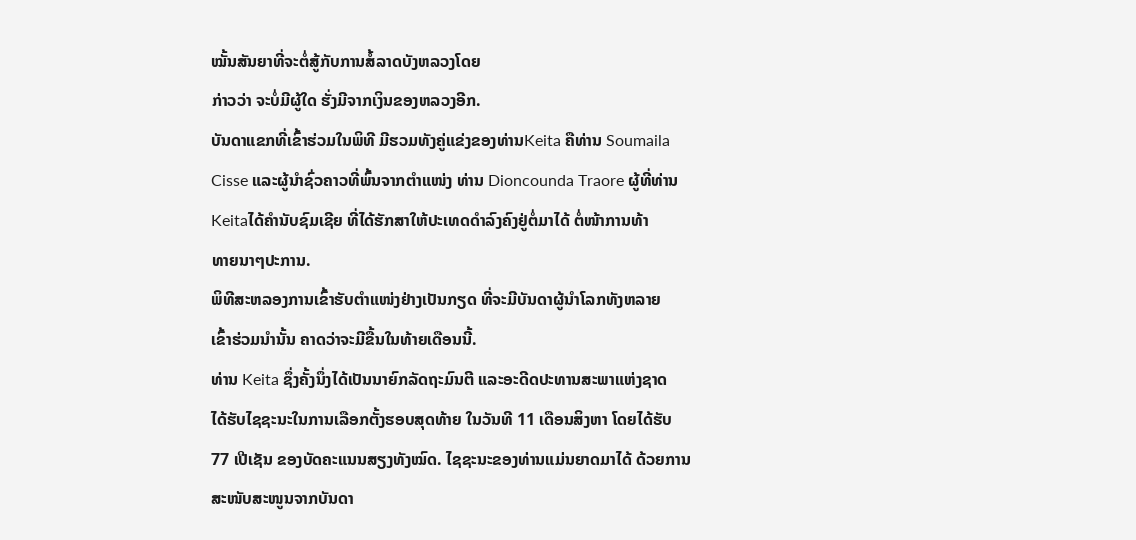ໝັ້ນສັນຍາທີ່ຈະຕໍ່ສູ້ກັບການສໍ້ລາດບັງຫລວງໂດຍ
ກ່າວວ່າ ຈະບໍ່ມີຜູ້ໃດ ຮັ່ງມີຈາກເງິນຂອງຫລວງອີກ.
ບັນດາແຂກທີ່ເຂົ້າຮ່ວມໃນພິທີ ມີຮວມທັງຄູ່ແຂ່ງຂອງທ່ານKeita ຄືທ່ານ Soumaila
Cisse ແລະຜູ້ນໍາຊົ່ວຄາວທີ່ພົ້ນຈາກຕໍາແໜ່ງ ທ່ານ Dioncounda Traore ຜູ້ທີ່ທ່ານ
Keitaໄດ້ຄໍານັບຊົມເຊີຍ ທີ່ໄດ້ຮັກສາໃຫ້ປະເທດດໍາລົງຄົງຢູ່ຕໍ່ມາໄດ້ ຕໍ່ໜ້າການທ້າ
ທາຍນາໆປະການ.
ພິທີສະຫລອງການເຂົ້າຮັບຕໍາແໜ່ງຢ່າງເປັນກຽດ ທີ່ຈະມີບັນດາຜູ້ນໍາໂລກທັງຫລາຍ
ເຂົ້າຮ່ວມນໍານັ້ນ ຄາດວ່າຈະມີຂື້ນໃນທ້າຍເດືອນນີ້.
ທ່ານ Keita ຊຶ່ງຄັ້ງນຶ່ງໄດ້ເປັນນາຍົກລັດຖະມົນຕີ ແລະອະດີດປະທານສະພາແຫ່ງຊາດ
ໄດ້ຮັບໄຊຊະນະໃນການເລືອກຕັ້ງຮອບສຸດທ້າຍ ໃນວັນທີ 11 ເດືອນສິງຫາ ໂດຍໄດ້ຮັບ
77 ເປີເຊັນ ຂອງບັດຄະແນນສຽງທັງໝົດ. ໄຊຊະນະຂອງທ່ານແມ່ນຍາດມາໄດ້ ດ້ວຍການ
ສະໜັບສະໜູນຈາກບັນດາ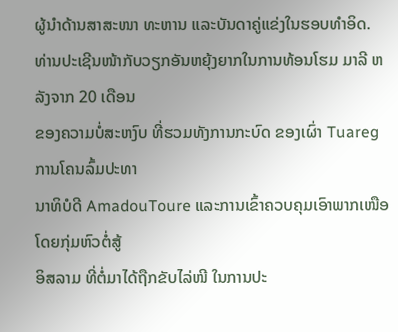ຜູ້ນໍາດ້ານສາສະໜາ ທະຫານ ແລະບັນດາຄູ່ແຂ່ງໃນຮອບທໍາອິດ.
ທ່ານປະເຊີນໜ້າກັບວຽກອັນຫຍຸ້ງຍາກໃນການທ້ອນໂຮມ ມາລີ ຫລັງຈາກ 20 ເດືອນ
ຂອງຄວາມບໍ່ສະຫງົບ ທີ່ຮວມທັງການກະບົດ ຂອງເຜົ່າ Tuareg ການໂຄນລົ້ມປະທາ
ນາທິບໍດີ AmadouToure ແລະການເຂົ້າຄວບຄຸມເອົາພາກເໜືອ ໂດຍກຸ່ມຫົວຕໍ່ສູ້
ອິສລາມ ທີ່ຕໍ່ມາໄດ້ຖືກຂັບໄລ່ໜີ ໃນການປະ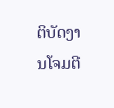ຕິບັດງານໂຈມຕີ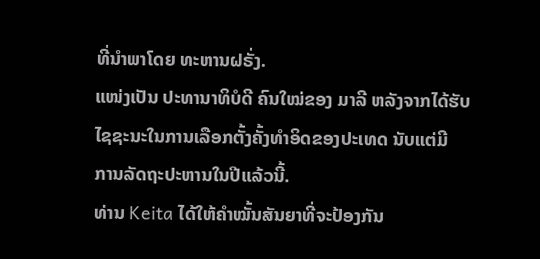ທີ່ນໍາພາໂດຍ ທະຫານຝຣັ່ງ.
ແໜ່ງເປັນ ປະທານາທິບໍດີ ຄົນໃໝ່ຂອງ ມາລີ ຫລັງຈາກໄດ້ຮັບ
ໄຊຊະນະໃນການເລືອກຕັ້ງຄັ້ງທໍາອິດຂອງປະເທດ ນັບແຕ່ມີ
ການລັດຖະປະຫານໃນປີແລ້ວນີ້.
ທ່ານ Keita ໄດ້ໃຫ້ຄໍາໝັ້ນສັນຍາທີ່ຈະປ້ອງກັນ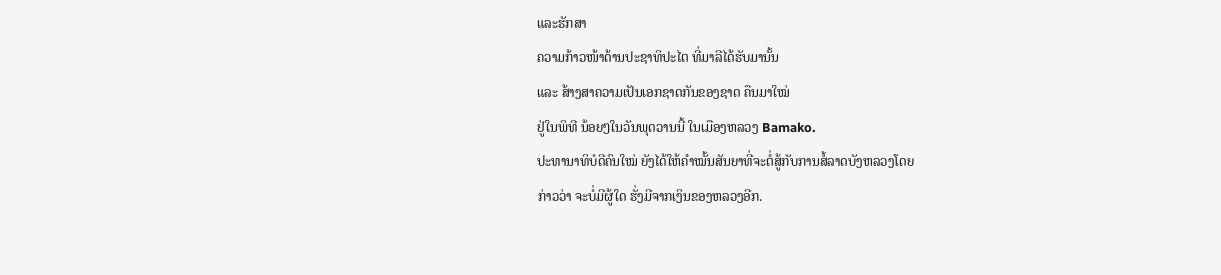ແລະຮັກສາ
ຄວາມກ້າວໜ້າດ້ານປະຊາທິປະໄຕ ທີ່ມາລີໄດ້ຮັບມານັ້ນ
ແລະ ສ້າງສາຄວາມເປັນເອກຊາດກັນຂອງຊາດ ຄືນມາໃໝ່
ຢູ່ໃນພິທີ ນ້ອຍໆໃນວັນພຸດວານນີ້ ໃນເມືອງຫລວງ Bamako.
ປະທານາທິບໍດີຄົນໃໝ່ ຍັງໄດ້ໃຫ້ຄໍາໝັ້ນສັນຍາທີ່ຈະຕໍ່ສູ້ກັບການສໍ້ລາດບັງຫລວງໂດຍ
ກ່າວວ່າ ຈະບໍ່ມີຜູ້ໃດ ຮັ່ງມີຈາກເງິນຂອງຫລວງອີກ.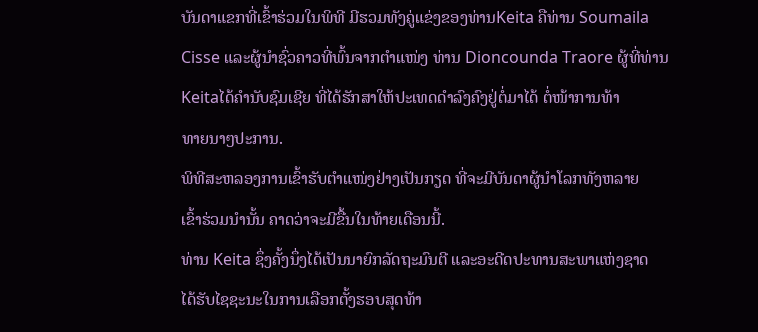ບັນດາແຂກທີ່ເຂົ້າຮ່ວມໃນພິທີ ມີຮວມທັງຄູ່ແຂ່ງຂອງທ່ານKeita ຄືທ່ານ Soumaila
Cisse ແລະຜູ້ນໍາຊົ່ວຄາວທີ່ພົ້ນຈາກຕໍາແໜ່ງ ທ່ານ Dioncounda Traore ຜູ້ທີ່ທ່ານ
Keitaໄດ້ຄໍານັບຊົມເຊີຍ ທີ່ໄດ້ຮັກສາໃຫ້ປະເທດດໍາລົງຄົງຢູ່ຕໍ່ມາໄດ້ ຕໍ່ໜ້າການທ້າ
ທາຍນາໆປະການ.
ພິທີສະຫລອງການເຂົ້າຮັບຕໍາແໜ່ງຢ່າງເປັນກຽດ ທີ່ຈະມີບັນດາຜູ້ນໍາໂລກທັງຫລາຍ
ເຂົ້າຮ່ວມນໍານັ້ນ ຄາດວ່າຈະມີຂື້ນໃນທ້າຍເດືອນນີ້.
ທ່ານ Keita ຊຶ່ງຄັ້ງນຶ່ງໄດ້ເປັນນາຍົກລັດຖະມົນຕີ ແລະອະດີດປະທານສະພາແຫ່ງຊາດ
ໄດ້ຮັບໄຊຊະນະໃນການເລືອກຕັ້ງຮອບສຸດທ້າ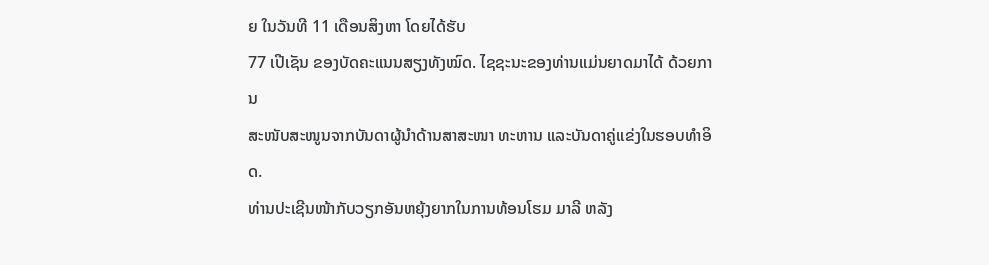ຍ ໃນວັນທີ 11 ເດືອນສິງຫາ ໂດຍໄດ້ຮັບ
77 ເປີເຊັນ ຂອງບັດຄະແນນສຽງທັງໝົດ. ໄຊຊະນະຂອງທ່ານແມ່ນຍາດມາໄດ້ ດ້ວຍການ
ສະໜັບສະໜູນຈາກບັນດາຜູ້ນໍາດ້ານສາສະໜາ ທະຫານ ແລະບັນດາຄູ່ແຂ່ງໃນຮອບທໍາອິດ.
ທ່ານປະເຊີນໜ້າກັບວຽກອັນຫຍຸ້ງຍາກໃນການທ້ອນໂຮມ ມາລີ ຫລັງ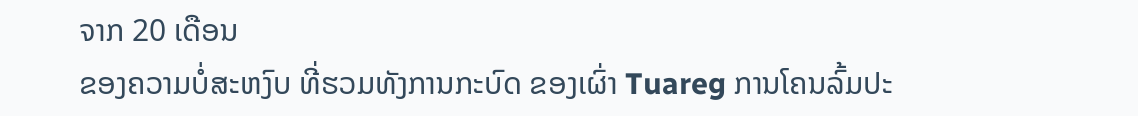ຈາກ 20 ເດືອນ
ຂອງຄວາມບໍ່ສະຫງົບ ທີ່ຮວມທັງການກະບົດ ຂອງເຜົ່າ Tuareg ການໂຄນລົ້ມປະ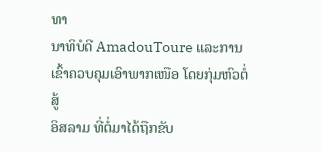ທາ
ນາທິບໍດີ AmadouToure ແລະການເຂົ້າຄວບຄຸມເອົາພາກເໜືອ ໂດຍກຸ່ມຫົວຕໍ່ສູ້
ອິສລາມ ທີ່ຕໍ່ມາໄດ້ຖືກຂັບ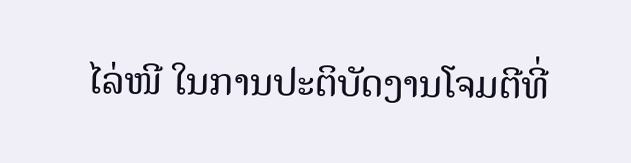ໄລ່ໜີ ໃນການປະຕິບັດງານໂຈມຕີທີ່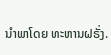ນໍາພາໂດຍ ທະຫານຝຣັ່ງ.